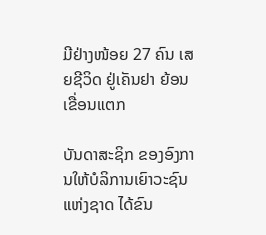ມີຢ່າງໜ້ອຍ 27 ຄົນ ເສຍຊີວິດ ຢູ່ເຄັນຢາ ຍ້ອນເຂື່ອນແຕກ

ບັນດາສະຊິກ ຂອງອົງການໃຫ້ບໍລິການເຍົາວະຊົນແຫ່ງຊາດ ໄດ້ຂົນ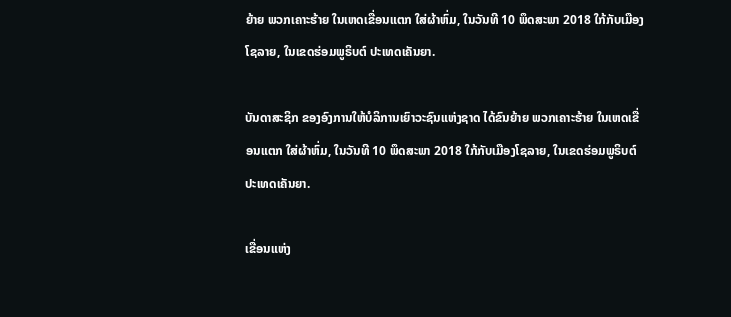ຍ້າຍ ພວກເຄາະຮ້າຍ ໃນເຫດເຂື່ອນແຕກ ໃສ່ຜ້າຫົ່ມ, ໃນວັນທີ 10 ພຶດສະພາ 2018 ໃກ້ກັບເມືອງໂຊລາຍ, ໃນເຂດຮ່ອມພູຣິບຕ໌ ປະເທດເຄັນຍາ.

ບັນດາສະຊິກ ຂອງອົງການໃຫ້ບໍລິການເຍົາວະຊົນແຫ່ງຊາດ ໄດ້ຂົນຍ້າຍ ພວກເຄາະຮ້າຍ ໃນເຫດເຂື່ອນແຕກ ໃສ່ຜ້າຫົ່ມ, ໃນວັນທີ 10 ພຶດສະພາ 2018 ໃກ້ກັບເມືອງໂຊລາຍ, ໃນເຂດຮ່ອມພູຣິບຕ໌ ປະເທດເຄັນຍາ.

ເຂື່ອນແຫ່ງ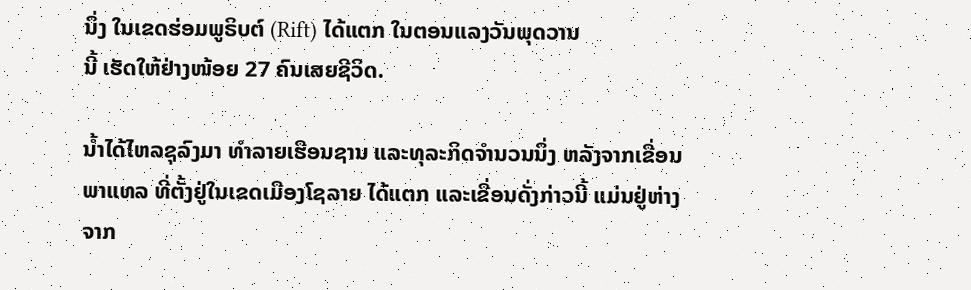ນຶ່ງ ໃນເຂດຮ່ອມພູຣິບຕ໌ (Rift) ໄດ້ແຕກ ໃນຕອນແລງວັນພຸດວານ
ນີ້ ເຮັດໃຫ້ຢ່າງໜ້ອຍ 27 ຄົນເສຍຊີວິດ.

ນ້ຳໄດ້ໄຫລຊຸລົງມາ ທຳລາຍເຮືອນຊານ ແລະທຸລະກິດຈຳນວນນຶ່ງ ຫລັງຈາກເຂື່ອນ
ພາແທລ ທີ່ຕັ້ງຢູ່ໃນເຂດເມືອງໂຊລາຍ ໄດ້ແຕກ ແລະເຂື່ອນດັ່ງກ່າວນີ້ ແມ່ນຢູ່ຫ່າງ
ຈາກ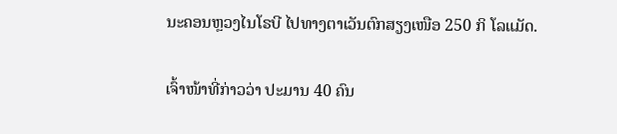ນະຄອນຫຼວງໄນໂຣບີ ໄປທາງຕາເວັນຕົກສຽງເໜືອ 250 ກິ ໂລແມັດ.

ເຈົ້າໜ້າທີ່ກ່າວວ່າ ປະມານ 40 ຄົນ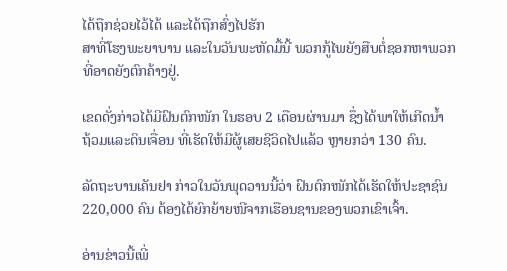ໄດ້ຖືກຊ່ວຍໄວ້ໄດ້ ແລະໄດ້ຖືກສົ່ງໄປຮັກ
ສາທີ່ໂຮງພະຍາບານ ແລະໃນວັນພະຫັດມື້ນີ້ ພວກກູ້ໄພຍັງສືບຕໍ່ຊອກຫາພວກ
ທີ່ອາດຍັງຕົກຄ້າງຢູ່.

ເຂດດັ່ງກ່າວໄດ້ມີຝົນຕົກໜັກ ໃນຮອບ 2 ເດືອນຜ່ານມາ ຊຶ່ງໄດ້ພາໃຫ້ເກີດນ້ຳ
ຖ້ວມແລະດິນເຈື່ອນ ທີ່ເຮັດໃຫ້ມີຜູ້ເສຍຊີວິດໄປແລ້ວ ຫຼາຍກວ່າ 130 ຄົນ.

ລັດຖະບານເຄັນຢາ ກ່າວໃນວັນພຸດວານນີ້ວ່າ ຝົນຕົກໜັກໄດ້ເຮັດໃຫ້ປະຊາຊົນ
220,000 ຄົນ ຕ້ອງໄດ້ຍົກຍ້າຍໜີຈາກເຮືອນຊານຂອງພວກເຂົາເຈົ້າ.

ອ່ານຂ່າວນີ້ເພີ່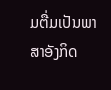ມຕື່ມເປັນພາສາອັງກິດ